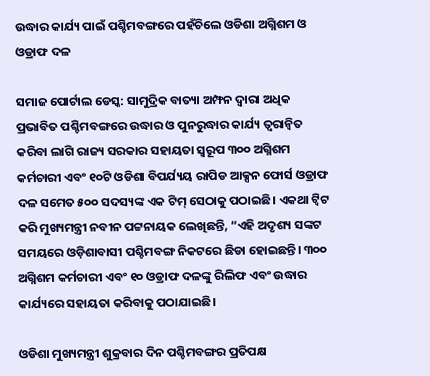ଉଦ୍ଧାର କାର୍ଯ୍ୟ ପାଇଁ ପଶ୍ଚିମବଙ୍ଗରେ ପହଁଚିଲେ ଓଡିଶା ଅଗ୍ନିଶମ ଓ ଓଡ୍ରାଫ ଦଳ

ସମାଜ ପୋର୍ଟାଲ ଡେସ୍କ: ସାମୁଦ୍ରିକ ବାତ୍ୟା ଅମ୍ଫନ ଦ୍ୱାରା ଅଧିକ ପ୍ରଭାବିତ ପଶ୍ଚିମବଙ୍ଗରେ ଉଦ୍ଧାର ଓ ପୁନରୁଦ୍ଧାର କାର୍ଯ୍ୟ ତ୍ୱରାନ୍ୱିତ କରିବା ଲାଗି ରାଜ୍ୟ ସରକାର ସହାୟତା ସ୍ୱରୂପ ୩୦୦ ଅଗ୍ନିଶମ କର୍ମଚାରୀ ଏବଂ ୧୦ଟି ଓଡିଶା ବିପର୍ଯ୍ୟୟ ରାପିଡ ଆକ୍ସନ ଫୋର୍ସ ଓଡ୍ରାଫ ଦଳ ସମେତ ୫୦୦ ସଦସ୍ୟଙ୍କ ଏକ ଟିମ୍ ସେଠାକୁ ପଠାଇଛି। ଏକଥା ଟ୍ୱିଟ କରି ମୁଖ୍ୟମନ୍ତ୍ରୀ ନବୀନ ପଟ୍ଟନାୟକ ଲେଖିଛନ୍ତି, “ଏହି ଅଦୃଶ୍ୟ ସଙ୍କଟ ସମୟରେ ଓଡ଼ିଶାବାସୀ ପଶ୍ଚିମବଙ୍ଗ ନିକଟରେ ଛିଡା ହୋଇଛନ୍ତି। ୩୦୦ ଅଗ୍ନିଶମ କର୍ମଚାରୀ ଏବଂ ୧୦ ଓଡ୍ରାଫ ଦଳଙ୍କୁ ରିଲିଫ ଏବଂ ଉଦ୍ଧାର କାର୍ଯ୍ୟରେ ସହାୟତା କରିବାକୁ ପଠାଯାଇଛି।

ଓଡିଶା ମୁଖ୍ୟମନ୍ତ୍ରୀ ଶୁକ୍ରବାର ଦିନ ପଶ୍ଚିମବଙ୍ଗର ପ୍ରତିପକ୍ଷ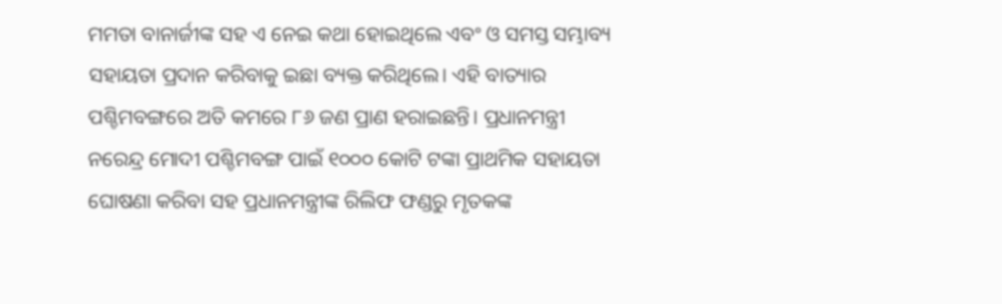ମମତା ବାନାର୍ଜୀଙ୍କ ସହ ଏ ନେଇ କଥା ହୋଇଥିଲେ ଏବଂ ଓ ସମସ୍ତ ସମ୍ଭାବ୍ୟ ସହାୟତା ପ୍ରଦାନ କରିବାକୁ ଇଛା ବ୍ୟକ୍ତ କରିଥିଲେ। ଏହି ବାତ୍ୟାର ପଶ୍ଚିମବଙ୍ଗରେ ଅତି କମରେ ୮୬ ଜଣ ପ୍ରାଣ ହରାଇଛନ୍ତି। ପ୍ରଧାନମନ୍ତ୍ରୀ ନରେନ୍ଦ୍ର ମୋଦୀ ପଶ୍ଚିମବଙ୍ଗ ପାଇଁ ୧୦୦୦ କୋଟି ଟଙ୍କା ପ୍ରାଥମିକ ସହାୟତା ଘୋଷଣା କରିବା ସହ ପ୍ରଧାନମନ୍ତ୍ରୀଙ୍କ ରିଲିଫ ଫଣ୍ଡରୁ ମୃତକଙ୍କ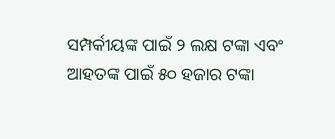ସମ୍ପର୍କୀୟଙ୍କ ପାଇଁ ୨ ଲକ୍ଷ ଟଙ୍କା ଏବଂ ଆହତଙ୍କ ପାଇଁ ୫୦ ହଜାର ଟଙ୍କା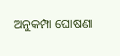ଅନୁକମ୍ପା ଘୋଷଣା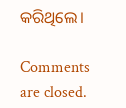କରିଥିଲେ।

Comments are closed.